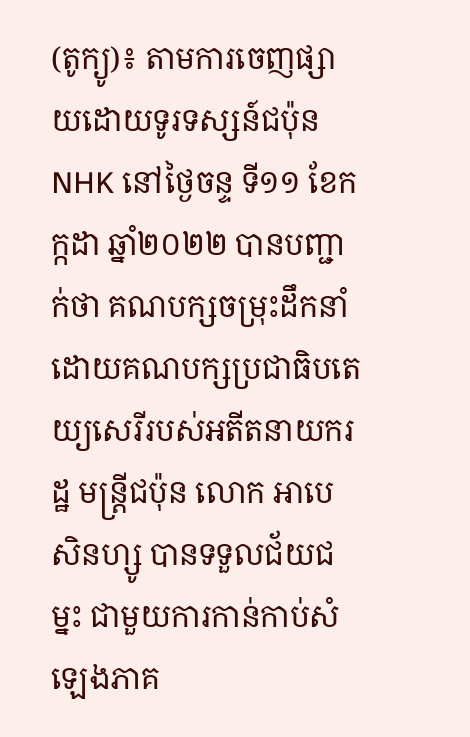(តូក្យូ)៖ តាមការចេញផ្សាយដោយទូរទស្សន៍ជប៉ុន NHK នៅថ្ងៃចន្ទ ទី១១ ខែកក្កដា ឆ្នាំ២០២២ បានបញ្ជាក់ថា គណបក្សចម្រុះដឹកនាំដោយគណបក្សប្រជាធិបតេយ្យសេរីរបស់អតីតនាយករដ្ឋ មន្ត្រីជប៉ុន លោក អាបេ សិនហ្សូ បានទទួលជ័យជម្នះ ជាមួយការកាន់កាប់សំឡេងភាគ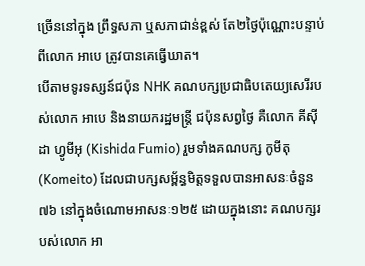ច្រើននៅក្នុង ព្រឹទ្ធសភា ឬសភាជាន់ខ្ពស់ តែ២ថ្ងៃប៉ុណ្ណោះបន្ទាប់ពីលោក អាបេ ត្រូវបានគេធ្វើឃាត។
បើតាមទូរទស្សន៍ជប៉ុន NHK គណបក្សប្រជាធិបតេយ្យសេរីរបស់លោក អាបេ និងនាយករដ្ឋមន្ត្រី ជប៉ុនសព្វថ្ងៃ គឺលោក គីស៊ីដា ហ្វូមីអុ (Kishida Fumio) រួមទាំងគណបក្ស កូមីតុ (Komeito) ដែលជាបក្សសម្ព័ន្ធមិត្តទទួលបានអាសនៈចំនួន ៧៦ នៅក្នុងចំណោមអាសនៈ១២៥ ដោយក្នុងនោះ គណបក្សរបស់លោក អា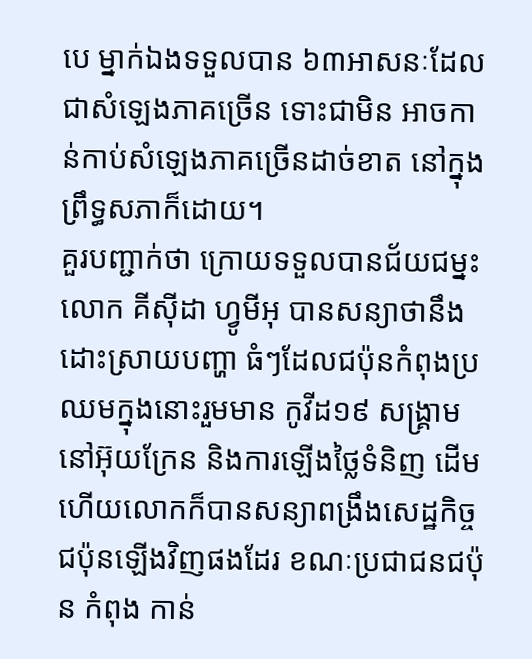បេ ម្នាក់ឯងទទួលបាន ៦៣អាសនៈដែលជាសំឡេងភាគច្រើន ទោះជាមិន អាចកាន់កាប់សំឡេងភាគច្រើនដាច់ខាត នៅក្នុងព្រឹទ្ធសភាក៏ដោយ។
គួរបញ្ជាក់ថា ក្រោយទទួលបានជ័យជម្នះ លោក គីស៊ីដា ហ្វូមីអុ បានសន្យាថានឹងដោះស្រាយបញ្ហា ធំៗដែលជប៉ុនកំពុងប្រឈមក្នុងនោះរួមមាន កូវីដ១៩ សង្រ្គាមនៅអ៊ុយក្រែន និងការឡើងថ្លៃទំនិញ ដើម ហើយលោកក៏បានសន្យាពង្រឹងសេដ្ឋកិច្ចជប៉ុនឡើងវិញផងដែរ ខណៈប្រជាជនជប៉ុន កំពុង កាន់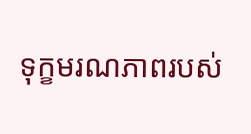ទុក្ខមរណភាពរបស់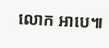លោក អាបេ៕